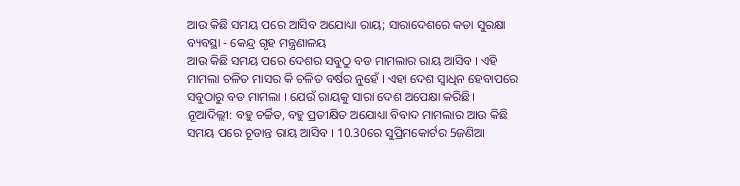ଆଉ କିଛି ସମୟ ପରେ ଆସିବ ଅଯୋଧ୍ୟା ରାୟ; ସାରାଦେଶରେ କଡା ସୁରକ୍ଷା ବ୍ୟବସ୍ଥା - କେନ୍ଦ୍ର ଗୃହ ମନ୍ତ୍ରଣାଳୟ
ଆଉ କିଛି ସମୟ ପରେ ଦେଶର ସବୁଠୁ ବଡ ମାମଲାର ରାୟ ଆସିବ । ଏହି ମାମଲା ଚଳିତ ମାସର କି ଚଳିତ ବର୍ଷର ନୁହେଁ । ଏହା ଦେଶ ସ୍ବାଧିନ ହେବାପରେ ସବୁଠାରୁ ବଡ ମାମଲା । ଯେଉଁ ରାୟକୁ ସାରା ଦେଶ ଅପେକ୍ଷା କରିଛି।
ନୂଆଦିଲ୍ଲୀ: ବହୁ ଚର୍ଚ୍ଚିତ, ବହୁ ପ୍ରତୀକ୍ଷିତ ଅଯୋଧ୍ୟା ବିବାଦ ମାମଲାର ଆଉ କିଛି ସମୟ ପରେ ଚୂଡାନ୍ତ ରାୟ ଆସିବ । 10.30ରେ ସୁପ୍ରିମକୋର୍ଟର 5ଜଣିଆ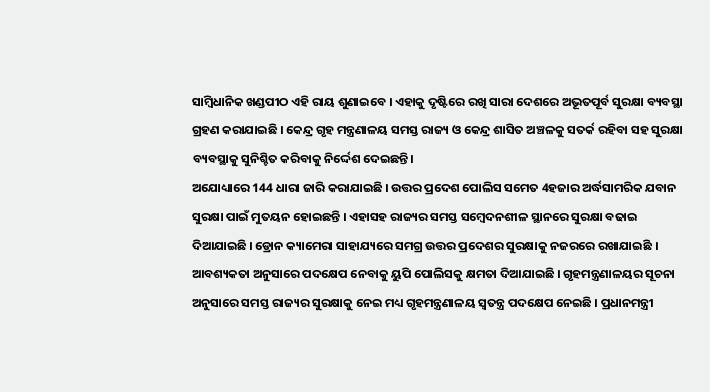ସାମ୍ବିଧାନିକ ଖଣ୍ଡପୀଠ ଏହି ରାୟ ଶୁଣାଇବେ । ଏହାକୁ ଦୃଷ୍ଟିରେ ରଖି ସାରା ଦେଶରେ ଅଭୂତପୂର୍ବ ସୁରକ୍ଷା ବ୍ୟବସ୍ଥା ଗ୍ରହଣ କରାଯାଇଛି । କେନ୍ଦ୍ର ଗୃହ ମନ୍ତ୍ରଣାଳୟ ସମସ୍ତ ରାଜ୍ୟ ଓ କେନ୍ଦ୍ର ଶାସିତ ଅଞ୍ଚଳକୁ ସତର୍କ ରହିବା ସହ ସୁରକ୍ଷା ବ୍ୟବସ୍ଥାକୁ ସୁନିଶ୍ଚିତ କରିବାକୁ ନିର୍ଦ୍ଦେଶ ଦେଇଛନ୍ତି।
ଅଯୋଧ୍ୟାରେ 144 ଧାରା ଜାରି କରାଯାଇଛି । ଉତ୍ତର ପ୍ରଦେଶ ପୋଲିସ ସମେତ 4ହଜାର ଅର୍ଦ୍ଧସାମରିକ ଯବାନ ସୁରକ୍ଷା ପାଇଁ ମୁତୟନ ହୋଇଛନ୍ତି । ଏହାସହ ରାଜ୍ୟର ସମସ୍ତ ସମ୍ବେଦନଶୀଳ ସ୍ଥାନରେ ସୁରକ୍ଷା ବଢାଇ ଦିଆଯାଇଛି । ଡ୍ରୋନ କ୍ୟାମେରା ସାହାଯ୍ୟରେ ସମଗ୍ର ଉତ୍ତର ପ୍ରଦେଶର ସୁରକ୍ଷାକୁ ନଜରରେ ରଖାଯାଇଛି । ଆବଶ୍ୟକତା ଅନୁସାରେ ପଦକ୍ଷେପ ନେବାକୁ ୟୁପି ପୋଲିସକୁ କ୍ଷମତା ଦିଆଯାଇଛି । ଗୃହମନ୍ତ୍ରଣାଳୟର ସୂଚନା ଅନୁସାରେ ସମସ୍ତ ରାଜ୍ୟର ସୁରକ୍ଷାକୁ ନେଇ ମଧ୍ୟ ଗୃହମନ୍ତ୍ରଣାଳୟ ସ୍ବତନ୍ତ୍ର ପଦକ୍ଷେପ ନେଇଛି । ପ୍ରଧାନମନ୍ତ୍ରୀ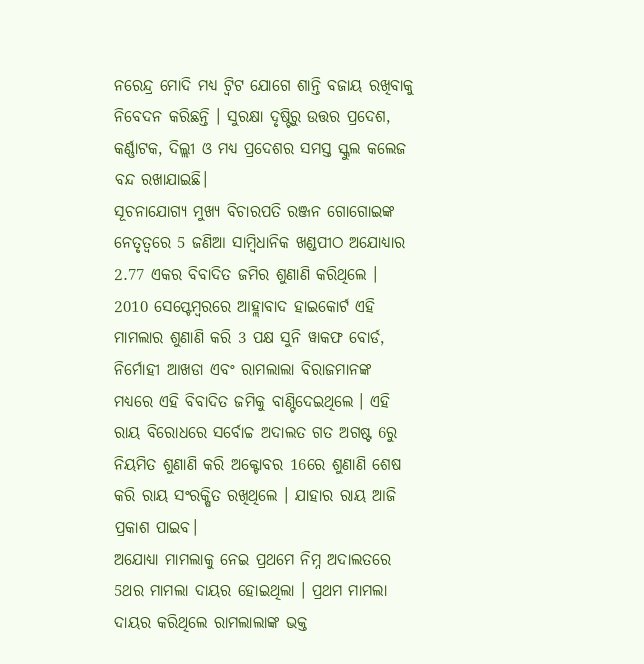ନରେନ୍ଦ୍ର ମୋଦି ମଧ୍ୟ ଟ୍ବିଟ ଯୋଗେ ଶାନ୍ତି ବଜାୟ ରଖିବାକୁ ନିବେଦନ କରିଛନ୍ତି । ସୁରକ୍ଷା ଦୃଷ୍ଟିରୁ ଉତ୍ତର ପ୍ରଦେଶ, କର୍ଣ୍ଣାଟକ, ଦିଲ୍ଲୀ ଓ ମଧ୍ୟ ପ୍ରଦେଶର ସମସ୍ତ ସ୍କୁଲ କଲେଜ ବନ୍ଦ ରଖାଯାଇଛି।
ସୂଚନାଯୋଗ୍ୟ ମୁଖ୍ୟ ବିଚାରପତି ରଞ୍ଜନ ଗୋଗୋଇଙ୍କ ନେତୃତ୍ବରେ 5 ଜଣିଆ ସାମ୍ବିଧାନିକ ଖଣ୍ଡପୀଠ ଅଯୋଧ୍ୟାର 2.77 ଏକର ବିବାଦିତ ଜମିର ଶୁଣାଣି କରିଥିଲେ । 2010 ସେପ୍ଟେମ୍ବରରେ ଆହ୍ଲାବାଦ ହାଇକୋର୍ଟ ଏହି ମାମଲାର ଶୁଣାଣି କରି 3 ପକ୍ଷ ସୁନି ୱାକଫ ବୋର୍ଡ, ନିର୍ମୋହୀ ଆଖଡା ଏବଂ ରାମଲାଲା ବିରାଜମାନଙ୍କ ମଧ୍ୟରେ ଏହି ବିବାଦିତ ଜମିକୁ ବାଣ୍ଟିଦେଇଥିଲେ । ଏହି ରାୟ ବିରୋଧରେ ସର୍ବୋଚ୍ଚ ଅଦାଲତ ଗତ ଅଗଷ୍ଟ 6ରୁ ନିୟମିତ ଶୁଣାଣି କରି ଅକ୍ଟୋବର 16ରେ ଶୁଣାଣି ଶେଷ କରି ରାୟ ସଂରକ୍ଷିତ ରଖିଥିଲେ । ଯାହାର ରାୟ ଆଜି ପ୍ରକାଶ ପାଇବ।
ଅଯୋଧ୍ୟା ମାମଲାକୁ ନେଇ ପ୍ରଥମେ ନିମ୍ନ ଅଦାଲତରେ 5ଥର ମାମଲା ଦାୟର ହୋଇଥିଲା । ପ୍ରଥମ ମାମଲା ଦାୟର କରିଥିଲେ ରାମଲାଲାଙ୍କ ଭକ୍ତ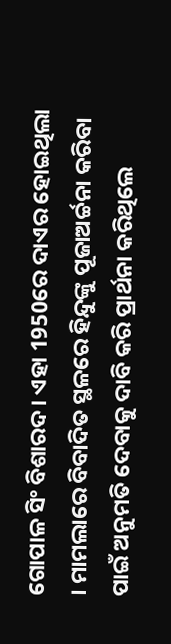ଗୋପାଳ ସିଂ ବିଶାରଦ । ଏହା 1950ରେ ଦାଏର ହୋଇଥିଲା । ମାମଲାରେ ବିବାଦିତ ସ୍ଥଳରେ ହିନ୍ଦୁଙ୍କୁ ପୂଜାଅର୍ଚ୍ଚନା କରିବା ପାଇଁ ଅନୁମତି ଦେବାକୁ ଦାବି କରି ପ୍ରାର୍ଥନା କରିଥିଲେ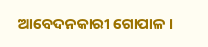ଆବେଦନକାରୀ ଗୋପାଳ ।